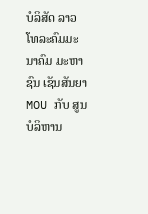ບໍລິສັດ ລາວໂທລະຄົມມະນາຄົມ ມະຫາຊົນ ເຊັນສັນຍາ MOU ກັບ ສູນບໍລິຫານ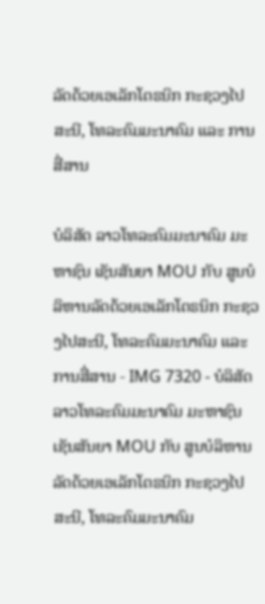ລັດດ້ວຍເອເລັກໂຕຣນິກ ກະຊວງໄປສະນີ, ໂທລະຄົມມະນາຄົມ ແລະ ການສື່ສານ

ບໍລິສັດ ລາວໂທລະຄົມມະນາຄົມ ມະຫາຊົນ ເຊັນສັນຍາ MOU ກັບ ສູນບໍລິຫານລັດດ້ວຍເອເລັກໂຕຣນິກ ກະຊວງໄປສະນີ, ໂທລະຄົມມະນາຄົມ ແລະ ການສື່ສານ - IMG 7320 - ບໍລິສັດ ລາວໂທລະຄົມມະນາຄົມ ມະຫາຊົນ ເຊັນສັນຍາ MOU ກັບ ສູນບໍລິຫານລັດດ້ວຍເອເລັກໂຕຣນິກ ກະຊວງໄປສະນີ, ໂທລະຄົມມະນາຄົມ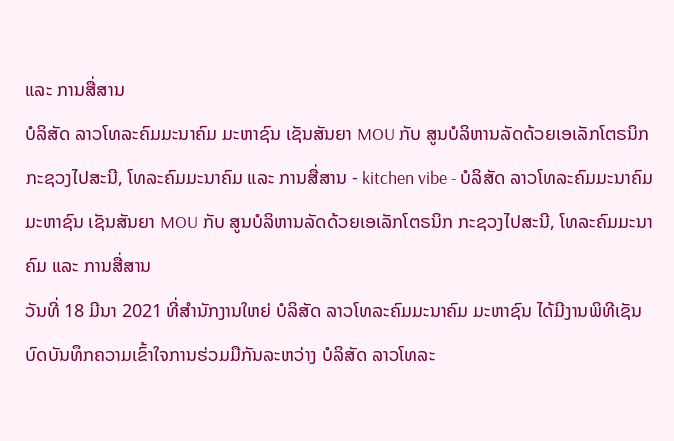ແລະ ການສື່ສານ
ບໍລິສັດ ລາວໂທລະຄົມມະນາຄົມ ມະຫາຊົນ ເຊັນສັນຍາ MOU ກັບ ສູນບໍລິຫານລັດດ້ວຍເອເລັກໂຕຣນິກ ກະຊວງໄປສະນີ, ໂທລະຄົມມະນາຄົມ ແລະ ການສື່ສານ - kitchen vibe - ບໍລິສັດ ລາວໂທລະຄົມມະນາຄົມ ມະຫາຊົນ ເຊັນສັນຍາ MOU ກັບ ສູນບໍລິຫານລັດດ້ວຍເອເລັກໂຕຣນິກ ກະຊວງໄປສະນີ, ໂທລະຄົມມະນາຄົມ ແລະ ການສື່ສານ
ວັນທີ່ 18 ມີນາ 2021 ທີ່ສຳນັກງານໃຫຍ່ ບໍລິສັດ ລາວໂທລະຄົມມະນາຄົມ ມະຫາຊົນ ໄດ້ມີງານພິທີເຊັນບົດບັນທຶກຄວາມເຂົ້າໃຈການຮ່ວມມືກັນລະຫວ່າງ ບໍລິສັດ ລາວໂທລະ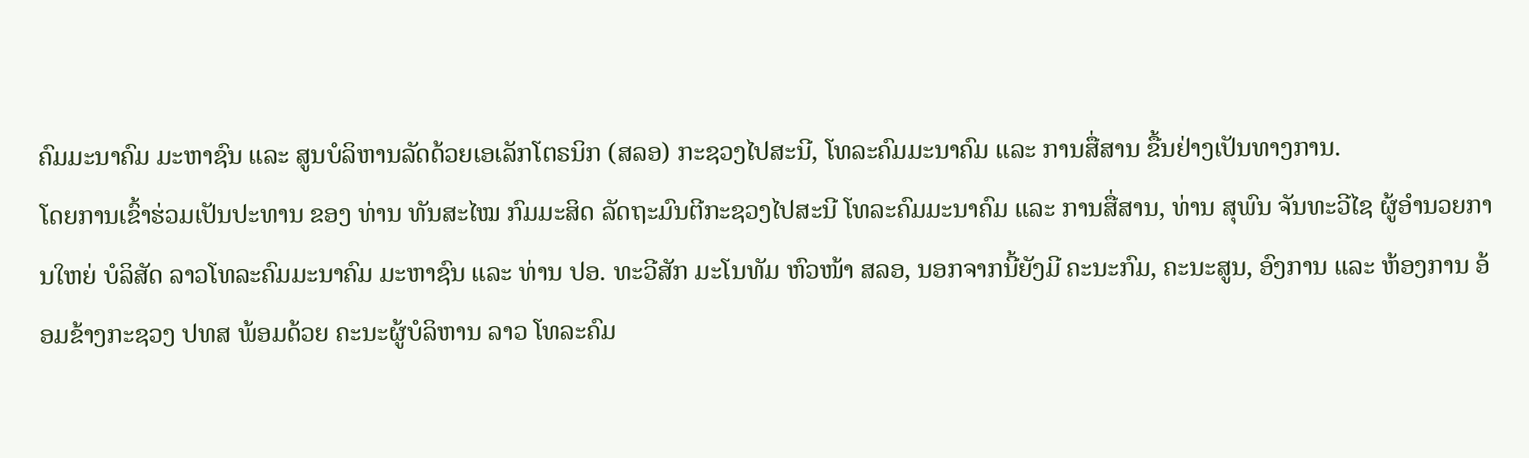ຄົມມະນາຄົມ ມະຫາຊົນ ແລະ ສູນບໍລິຫານລັດດ້ວຍເອເລັກໂຕຣນິກ (ສລອ) ກະຊວງໄປສະນີ, ໂທລະຄົມມະນາຄົມ ແລະ ການສື່ສານ ຂື້ນຢ່າງເປັນທາງການ.
ໂດຍການເຂົ້າຮ່ວມເປັນປະທານ ຂອງ ທ່ານ ທັນສະໄໝ ກົມມະສິດ ລັດຖະມົນຕີກະຊວງໄປສະນີ ໂທລະຄົມມະນາຄົມ ແລະ ການສື່ສານ, ທ່ານ ສຸພົນ ຈັນທະວີໄຊ ຜູ້ອຳນວຍການໃຫຍ່ ບໍລິສັດ ລາວໂທລະຄົມມະນາຄົມ ມະຫາຊົນ ແລະ ທ່ານ ປອ. ທະວີສັກ ມະໂນທັມ ຫົວໜ້າ ສລອ, ນອກຈາກນີ້ຍັງມີ ຄະນະກົມ, ຄະນະສູນ, ອົງການ ແລະ ຫ້ອງການ ອ້ອມຂ້າງກະຊວງ ປທສ ພ້ອມດ້ວຍ ຄະນະຜູ້ບໍລິຫານ ລາວ ໂທລະຄົມ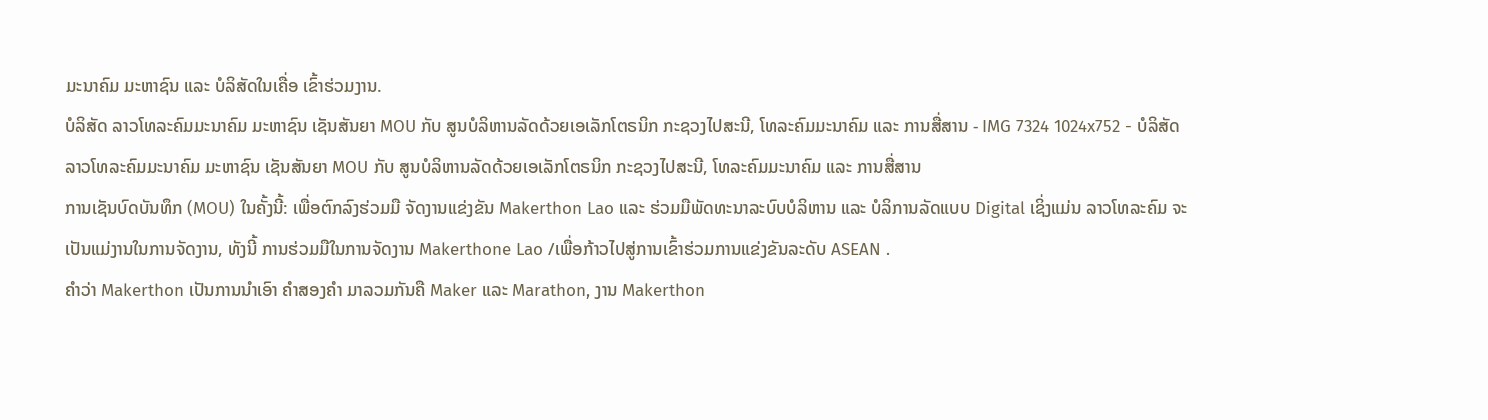ມະນາຄົມ ມະຫາຊົນ ແລະ ບໍລິສັດໃນເຄື່ອ ເຂົ້າຮ່ວມງານ.
ບໍລິສັດ ລາວໂທລະຄົມມະນາຄົມ ມະຫາຊົນ ເຊັນສັນຍາ MOU ກັບ ສູນບໍລິຫານລັດດ້ວຍເອເລັກໂຕຣນິກ ກະຊວງໄປສະນີ, ໂທລະຄົມມະນາຄົມ ແລະ ການສື່ສານ - IMG 7324 1024x752 - ບໍລິສັດ ລາວໂທລະຄົມມະນາຄົມ ມະຫາຊົນ ເຊັນສັນຍາ MOU ກັບ ສູນບໍລິຫານລັດດ້ວຍເອເລັກໂຕຣນິກ ກະຊວງໄປສະນີ, ໂທລະຄົມມະນາຄົມ ແລະ ການສື່ສານ
ການເຊັນບົດບັນທຶກ (MOU) ໃນຄັ້ງນີ້: ເພື່ອຕົກລົງຮ່ວມມື ຈັດງານແຂ່ງຂັນ Makerthon Lao ແລະ ຮ່ວມມືພັດທະນາລະບົບບໍລິຫານ ແລະ ບໍລິການລັດແບບ Digital ເຊິ່ງແມ່ນ ລາວໂທລະຄົມ ຈະເປັນແມ່ງານໃນການຈັດງານ, ທັງນີ້ ການຮ່ວມມືໃນການຈັດງານ Makerthone Lao /ເພື່ອກ້າວໄປສູ່ການເຂົ້າຮ່ວມການແຂ່ງຂັນລະດັບ ASEAN .
ຄໍາວ່າ Makerthon ເປັນການນຳເອົາ ຄຳສອງຄຳ ມາລວມກັນຄື Maker ແລະ Marathon, ງານ Makerthon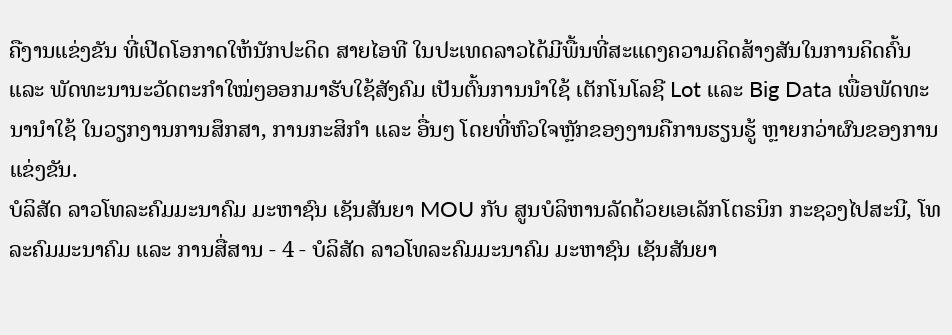ຄືງານແຂ່ງຂັນ ທີ່ເປີດໂອກາດໃຫ້ນັກປະດິດ ສາຍໄອທີ ໃນປະເທດລາວໄດ້ມີພື້ນທີ່ສະແດງຄວາມຄິດສ້າງສັນໃນການຄິດຄົ້ນ ແລະ ພັດທະນານະວັດຕະກຳໃໝ່ໆອອກມາຮັບໃຊ້ສັງຄົມ ເປັນຕົ້ນການນຳໃຊ້ ເຕັກໂນໂລຊີ Lot ແລະ Big Data ເພື່ອພັດທະນານຳໃຊ້ ໃນວຽກງານການສຶກສາ, ການກະສິກຳ ແລະ ອື່ນໆ ໂດຍທີ່ຫົວໃຈຫຼັກຂອງງານຄືການຮຽນຮູ້ ຫຼາຍກວ່າຜົນຂອງການແຂ່ງຂັນ.
ບໍລິສັດ ລາວໂທລະຄົມມະນາຄົມ ມະຫາຊົນ ເຊັນສັນຍາ MOU ກັບ ສູນບໍລິຫານລັດດ້ວຍເອເລັກໂຕຣນິກ ກະຊວງໄປສະນີ, ໂທລະຄົມມະນາຄົມ ແລະ ການສື່ສານ - 4 - ບໍລິສັດ ລາວໂທລະຄົມມະນາຄົມ ມະຫາຊົນ ເຊັນສັນຍາ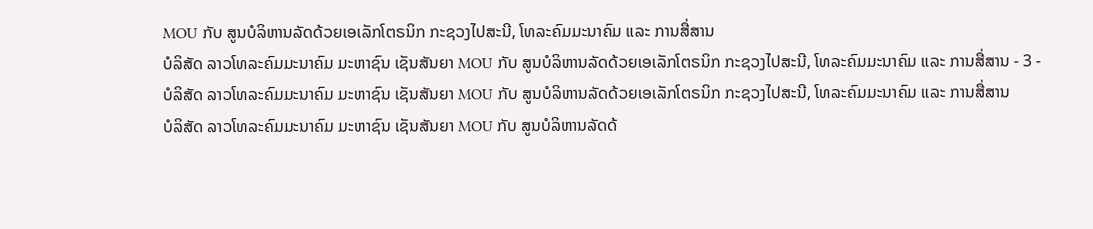MOU ກັບ ສູນບໍລິຫານລັດດ້ວຍເອເລັກໂຕຣນິກ ກະຊວງໄປສະນີ, ໂທລະຄົມມະນາຄົມ ແລະ ການສື່ສານ
ບໍລິສັດ ລາວໂທລະຄົມມະນາຄົມ ມະຫາຊົນ ເຊັນສັນຍາ MOU ກັບ ສູນບໍລິຫານລັດດ້ວຍເອເລັກໂຕຣນິກ ກະຊວງໄປສະນີ, ໂທລະຄົມມະນາຄົມ ແລະ ການສື່ສານ - 3 - ບໍລິສັດ ລາວໂທລະຄົມມະນາຄົມ ມະຫາຊົນ ເຊັນສັນຍາ MOU ກັບ ສູນບໍລິຫານລັດດ້ວຍເອເລັກໂຕຣນິກ ກະຊວງໄປສະນີ, ໂທລະຄົມມະນາຄົມ ແລະ ການສື່ສານ
ບໍລິສັດ ລາວໂທລະຄົມມະນາຄົມ ມະຫາຊົນ ເຊັນສັນຍາ MOU ກັບ ສູນບໍລິຫານລັດດ້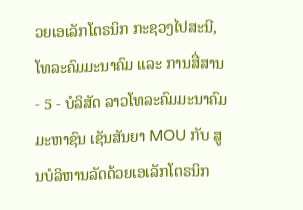ວຍເອເລັກໂຕຣນິກ ກະຊວງໄປສະນີ, ໂທລະຄົມມະນາຄົມ ແລະ ການສື່ສານ - 5 - ບໍລິສັດ ລາວໂທລະຄົມມະນາຄົມ ມະຫາຊົນ ເຊັນສັນຍາ MOU ກັບ ສູນບໍລິຫານລັດດ້ວຍເອເລັກໂຕຣນິກ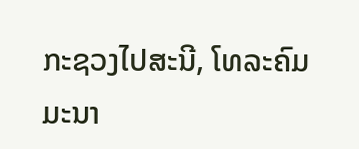ກະຊວງໄປສະນີ, ໂທລະຄົມມະນາ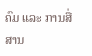ຄົມ ແລະ ການສື່ສານ